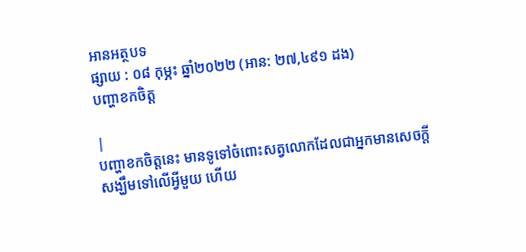អានអត្ថបទ
ផ្សាយ : ០៨ កុម្ភះ ឆ្នាំ២០២២ (អាន: ២៧,៤៩១ ដង)
បញ្ហាខកចិត្ត

|
បញ្ហាខកចិត្តនេះ មានទូទៅចំពោះសត្វលោកដែលជាអ្នកមានសេចក្តីសង្ឃឹមទៅលើអ្វីមួយ ហើយ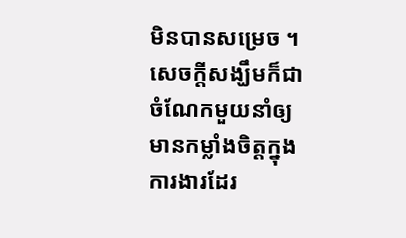មិនបានសម្រេច ។ សេចក្តីសង្ឃឹមក៏ជាចំណែកមួយនាំឲ្យមានកម្លាំងចិត្តក្នុងការងារដែរ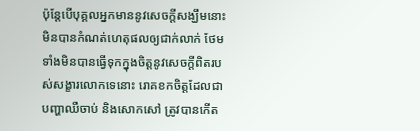ប៉ុន្តែបើបុគ្គលអ្នកមាននូវសេចក្តីសង្ឃឹមនោះ មិនបានកំណត់ហេតុផលឲ្យជាក់លាក់ ថែមទាំងមិនបានធ្វើទុកក្នុងចិត្តនូវសេចក្តីពិតរបស់សង្ខារលោកទេនោះ រោគខកចិត្តដែលជាបញ្ហាឈឺចាប់ និងសោកសៅ ត្រូវបានកើត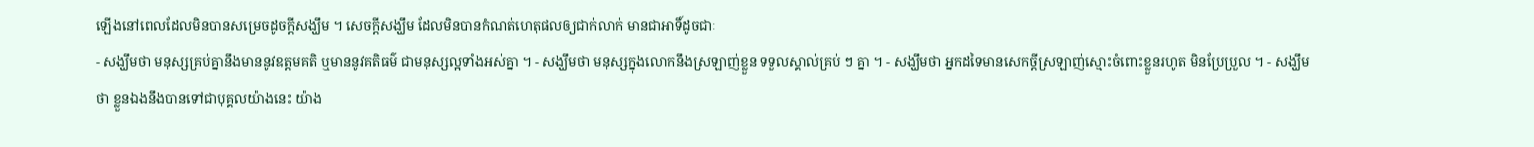ឡើងនៅពេលដែលមិនបានសម្រេចដូចក្តីសង្ឃឹម ។ សេចក្តីសង្ឃឹម ដែលមិនបានកំណត់ហេតុផលឲ្យជាក់លាក់ មានជាអាទិ៍ដូចជាៈ
- សង្ឃឹមថា មនុស្សគ្រប់គ្នានឹងមាននូវឧត្តមគតិ ឬមាននូវគតិធម៌ ជាមនុស្សល្អទាំងអស់គ្នា ។ - សង្ឃឹមថា មនុស្សក្នុងលោកនឹងស្រឡាញ់ខ្លួន ទទួលស្គាល់គ្រប់ ៗ គ្នា ។ - សង្ឃឹមថា អ្នកដទៃមានសេកច្តីស្រឡាញ់ស្មោះចំពោះខ្លួនរហូត មិនប្រែប្រួល ។ - សង្ឃឹមថា ខ្លួនឯងនឹងបានទៅជាបុគ្គលយ៉ាងនេះ យ៉ាង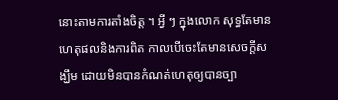នោះតាមការតាំងចិត្ត ។ អ្វី ៗ ក្នុងលោក សុទ្ធតែមានហេតុផលនិងការពិត កាលបើចេះតែមានសេចក្តីសង្ឃឹម ដោយមិនបានកំណត់ហេតុឲ្យបានច្បា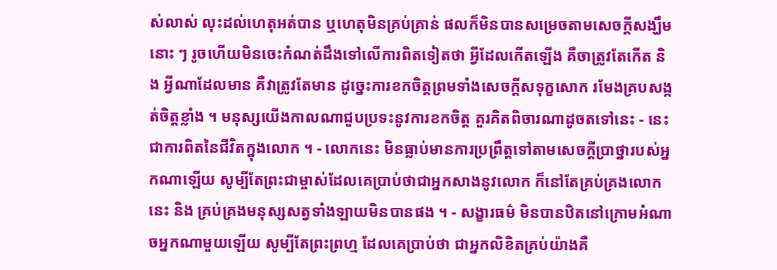ស់លាស់ លុះដល់ហេតុអត់បាន ឬហេតុមិនគ្រប់គ្រាន់ ផលក៏មិនបានសម្រេចតាមសេចក្តីសង្ឃឹមនោះ ៗ រូចហើយមិនចេះកំណត់ដឹងទៅលើការពិតទៀតថា អ្វីដែលកើតឡើង គឺចាត្រូវតែកើត និង អ្វីណាដែលមាន គឺវាត្រូវតែមាន ដូច្នេះការខកចិត្តព្រមទាំងសេចក្តីសទុក្ខសោក រមែងគ្របសង្កត់ចិត្តខ្លាំង ។ មនុស្សយើងកាលណាជួបប្រទះនូវការខកចិត្ត គួរគិតពិចារណាដូចតទៅនេះ - នេះជាការពិតនៃជីវិតក្នុងលោក ។ - លោកនេះ មិនធ្លាប់មានការប្រព្រឹត្តទៅតាមសេចក្តីប្រាថ្នារបស់អ្នកណាឡើយ សូម្បីតែព្រះជាម្ចាស់ដែលគេប្រាប់ថាជាអ្នកសាងនូវលោក ក៏នៅតែគ្រប់គ្រងលោកនេះ និង គ្រប់គ្រងមនុស្សសត្វទាំងឡាយមិនបានផង ។ - សង្ខារធម៌ មិនបានឋិតនៅក្រោមអំណាចអ្នកណាមួយឡើយ សូម្បីតែព្រះព្រហ្ម ដែលគេប្រាប់ថា ជាអ្នកលិខិតគ្រប់យ៉ាងគឺ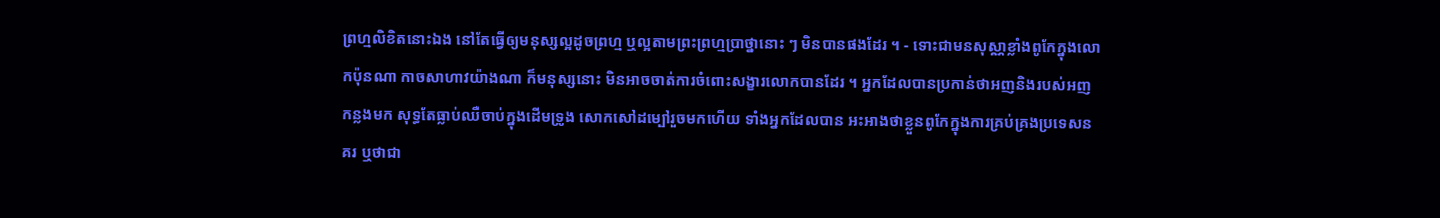ព្រហ្មលិខិតនោះឯង នៅតែធ្វើឲ្យមនុស្សល្អដូចព្រហ្ម ឬល្អតាមព្រះព្រហ្មប្រាថ្នានោះ ៗ មិនបានផងដែរ ។ - ទោះជាមនសុស្ណាខ្លាំងពូកែក្នុងលោកប៉ុនណា កាចសាហាវយ៉ាងណា ក៏មនុស្សនោះ មិនអាចចាត់ការចំពោះសង្ខារលោកបានដែរ ។ អ្នកដែលបានប្រកាន់ថាអញនិងរបស់អញកន្លងមក សុទ្ធតែធ្លាប់ឈឺចាប់ក្នុងដើមទ្រូង សោកសៅដម្បៅរួចមកហើយ ទាំងអ្នកដែលបាន អះអាងថាខ្លួនពូកែក្នុងការគ្រប់គ្រងប្រទេសនគរ ឬថាជា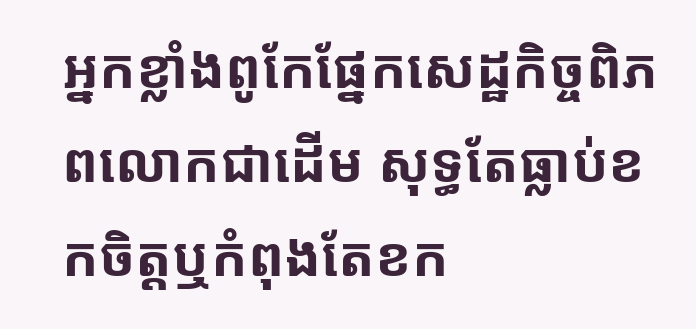អ្នកខ្លាំងពូកែផ្នែកសេដ្ឋកិច្ចពិភពលោកជាដើម សុទ្ធតែធ្លាប់ខកចិត្តឬកំពុងតែខក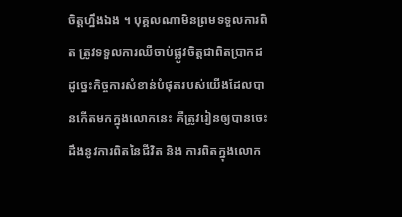ចិត្តហ្នឹងឯង ។ បុគ្គលណាមិនព្រមទទួលការពិត ត្រូវទទួលការឈឺចាប់ផ្លូវចិត្តជាពិតប្រាកដ ដូច្នេះកិច្ចការសំខាន់បំផុតរបស់យើងដែលបានកើតមកក្នុងលោកនេះ គឺត្រូវរៀនឲ្យបានចេះដឹងនូវការពិតនៃជីវិត និង ការពិតក្នុងលោក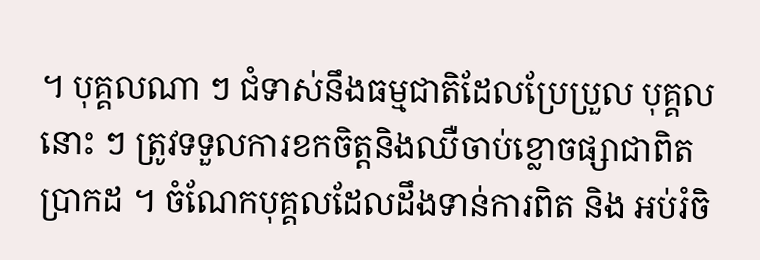។ បុគ្គលណា ៗ ជំទាស់នឹងធម្មជាតិដែលប្រែប្រួល បុគ្គលនោះ ៗ ត្រូវទទួលការខកចិត្តនិងឈឺចាប់ខ្លោចផ្សាជាពិតប្រាកដ ។ ចំណែកបុគ្គលដែលដឹងទាន់ការពិត និង អប់រំចិ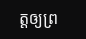ត្តឲ្យព្រ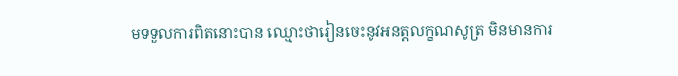មទទួលការពិតនោះបាន ឈ្មោះថារៀនចេះនូវអនត្តលក្ខណសូត្រ មិនមានការ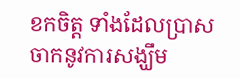ខកចិត្ត ទាំងដែលប្រាសចាកនូវការសង្ឃឹម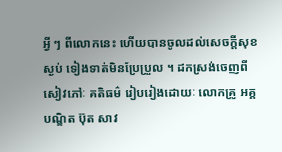អ្វី ៗ ពីលោកនេះ ហើយបានចូលដល់សេចក្តីសុខស្ងប់ ទៀងទាត់មិនប្រែប្រួល ។ ដកស្រង់ចេញពីសៀវភៅៈ គតិធម៌ រៀបរៀងដោយៈ លោកគ្រូ អគ្គបណ្ឌិត ប៊ុត សាវ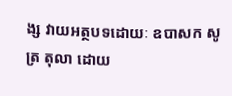ង្ស វាយអត្ថបទដោយៈ ឧបាសក សូត្រ តុលា ដោយ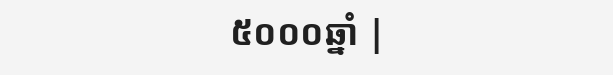៥០០០ឆ្នាំ |